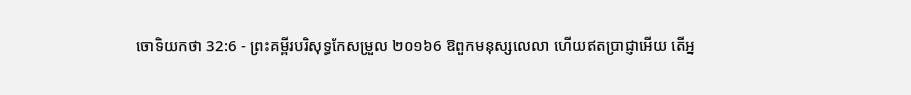ចោទិយកថា 32:6 - ព្រះគម្ពីរបរិសុទ្ធកែសម្រួល ២០១៦6 ឱពួកមនុស្សលេលា ហើយឥតប្រាជ្ញាអើយ តើអ្ន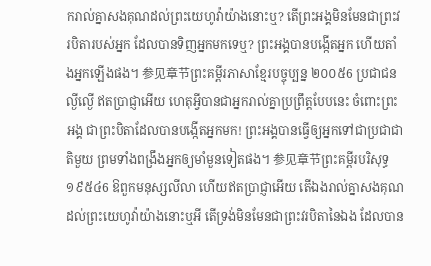ករាល់គ្នាសងគុណដល់ព្រះយេហូវ៉ាយ៉ាងនោះឬ? តើព្រះអង្គមិនមែនជាព្រះវរបិតារបស់អ្នក ដែលបានទិញអ្នកមកទេឬ? ព្រះអង្គបានបង្កើតអ្នក ហើយតាំងអ្នកឡើងផង។ 参见章节ព្រះគម្ពីរភាសាខ្មែរបច្ចុប្បន្ន ២០០៥6 ប្រជាជនល្ងីល្ងើ ឥតប្រាជ្ញាអើយ ហេតុអ្វីបានជាអ្នករាល់គ្នាប្រព្រឹត្តបែបនេះ ចំពោះព្រះអង្គ ជាព្រះបិតាដែលបានបង្កើតអ្នកមក! ព្រះអង្គបានធ្វើឲ្យអ្នកទៅជាប្រជាជាតិមួយ ព្រមទាំងពង្រឹងអ្នកឲ្យមាំមួនទៀតផង។ 参见章节ព្រះគម្ពីរបរិសុទ្ធ ១៩៥៤6 ឱពួកមនុស្សលីលា ហើយឥតប្រាជ្ញាអើយ តើឯងរាល់គ្នាសងគុណដល់ព្រះយេហូវ៉ាយ៉ាងនោះឬអី តើទ្រង់មិនមែនជាព្រះវរបិតានៃឯង ដែលបាន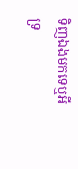ទិញឯងមកទេឬអី ទ្រ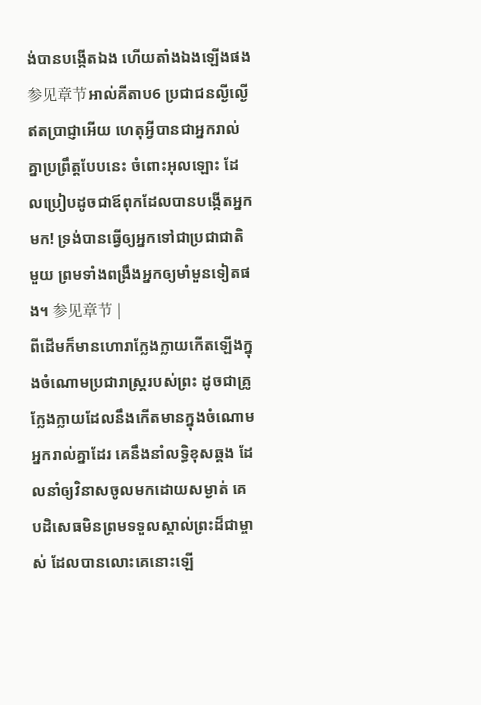ង់បានបង្កើតឯង ហើយតាំងឯងឡើងផង 参见章节អាល់គីតាប6 ប្រជាជនល្ងីល្ងើ ឥតប្រាជ្ញាអើយ ហេតុអ្វីបានជាអ្នករាល់គ្នាប្រព្រឹត្តបែបនេះ ចំពោះអុលឡោះ ដែលប្រៀបដូចជាឪពុកដែលបានបង្កើតអ្នកមក! ទ្រង់បានធ្វើឲ្យអ្នកទៅជាប្រជាជាតិមួយ ព្រមទាំងពង្រឹងអ្នកឲ្យមាំមួនទៀតផង។ 参见章节 |
ពីដើមក៏មានហោរាក្លែងក្លាយកើតឡើងក្នុងចំណោមប្រជារាស្ត្ររបស់ព្រះ ដូចជាគ្រូក្លែងក្លាយដែលនឹងកើតមានក្នុងចំណោមអ្នករាល់គ្នាដែរ គេនឹងនាំលទ្ធិខុសឆ្គង ដែលនាំឲ្យវិនាសចូលមកដោយសម្ងាត់ គេបដិសេធមិនព្រមទទួលស្គាល់ព្រះដ៏ជាម្ចាស់ ដែលបានលោះគេនោះឡើ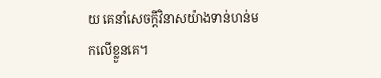យ គេនាំសេចក្ដីវិនាសយ៉ាងទាន់ហន់មកលើខ្លួនគេ។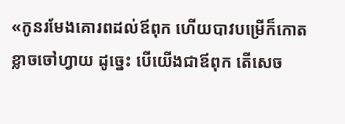«កូនរមែងគោរពដល់ឪពុក ហើយបាវបម្រើក៏កោតខ្លាចចៅហ្វាយ ដូច្នេះ បើយើងជាឪពុក តើសេច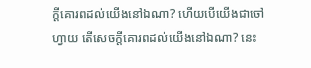ក្ដីគោរពដល់យើងនៅឯណា? ហើយបើយើងជាចៅហ្វាយ តើសេចក្ដីគោរពដល់យើងនៅឯណា? នេះ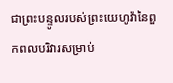ជាព្រះបន្ទូលរបស់ព្រះយេហូវ៉ានៃពួកពលបរិវារសម្រាប់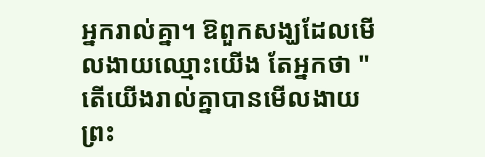អ្នករាល់គ្នា។ ឱពួកសង្ឃដែលមើលងាយឈ្មោះយើង តែអ្នកថា "តើយើងរាល់គ្នាបានមើលងាយព្រះ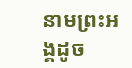នាមព្រះអង្គដូច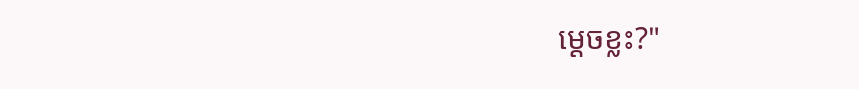ម្ដេចខ្លះ?"